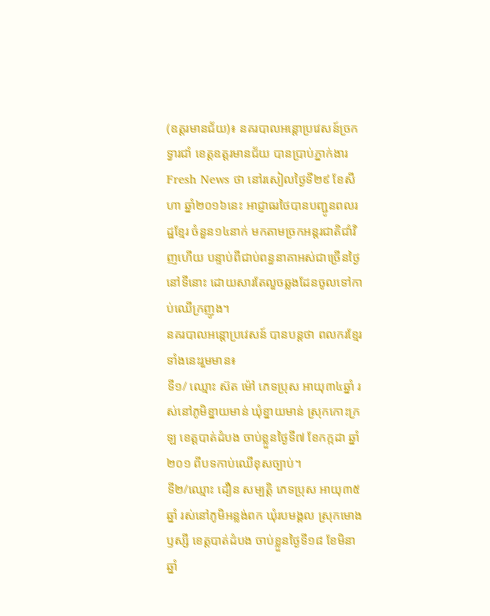(ឧត្តរមានជ័យ)៖ នគរបាលអន្តោប្រវេសន៍ច្រកទ្វារជាំ ខេត្តឧត្តរមានជ័យ បានប្រាប់ភ្នាក់ងារ Fresh News ថា នៅរសៀលថ្ងៃទី២៩ ខែសីហា ឆ្នាំ២០១៦នេះ អាជ្ញាធរថៃបានបញ្ជូនពលរដ្ឋខ្មែរ ចំនួន១៤នាក់ មកតាមច្រកអន្តរជាតិជាំវិញហើយ បន្ទាប់ពីជាប់ពន្ធនាគាអស់ជាច្រើនថ្ងៃនៅទីនោះ ដោយសារតែលួចឆ្លងដែនចូលទៅកាប់ឈើក្រញូង។
នគរបាលអន្តោប្រវេសន៍ បានបន្តថា ពលករខ្មែរទាំងនេះរួមមាន៖
ទី១/ ឈ្មោះ ស៊ត ម៉ៅ ភេទប្រុស អាយុ៣៤ឆ្នាំ រស់នៅភូមិខ្នាយមាន់ ឃុំខ្នាយមាន់ ស្រុកកោះក្រឡ ខេត្តបាត់ដំបង ចាប់ខ្លួនថ្ងៃទី៧ ខែកក្កដា ឆ្នាំ២០១ ពីបទកាប់ឈើខុសច្បាប់។
ទី២/ឈ្មោះ ដឿន សម្បត្តិ ភេទប្រុស អាយុ៣៥ឆ្នាំ រស់នៅភូមិអន្លង់ពក ឃុំរបមង្គល ស្រុកមោងឫស្សី ខេត្តបាត់ដំបង ចាប់ខ្លួនថ្ងៃទី១៨ ខែមិនា ឆ្នាំ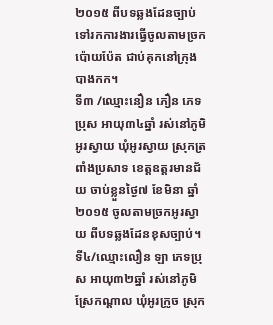២០១៥ ពីបទឆ្លងដែនច្បាប់ទៅរកការងារធ្វើចូលតាមច្រកប៉ោយប៉ែត ជាប់គុកនៅក្រុងបាងកក។
ទី៣ /ឈ្មោះនឿន ភឿន ភេទប្រុស អាយុ៣៤ឆ្នាំ រស់នៅភូមិអូរស្វាយ ឃុំអូរស្វាយ ស្រុកត្រពាំងប្រសាទ ខេត្តឧត្តរមានជ័យ ចាប់ខ្លួនថ្ងៃ៧ ខែមិនា ឆ្នាំ២០១៥ ចូលតាមច្រកអូរស្វាយ ពីបទឆ្លងដែនខុសច្បាប់។
ទី៤/ឈ្មោះលឿន ឡា ភេទប្រុស អាយុ៣២ឆ្នាំ រស់នៅភូមិស្រែកណ្តាល ឃុំអូរក្រូច ស្រុក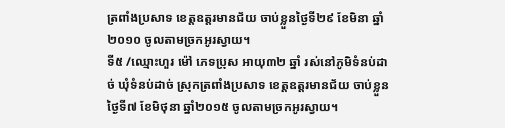ត្រពាំងប្រសាទ ខេត្តឧត្តរមានជ័យ ចាប់ខ្លួនថ្ងៃទី២៩ ខែមិនា ឆ្នាំ២០១០ ចូលតាមច្រកអូរស្វាយ។
ទី៥ /ឈ្មោះហួរ ម៉ៅ ភេទប្រុស អាយុ៣២ ឆ្នាំ រស់នៅភូមិទំនប់ដាច់ ឃុំទំនប់ដាច់ ស្រុកត្រពាំងប្រសាទ ខេត្តឧត្តរមានជ័យ ចាប់ខ្លួនថ្ងៃទី៧ ខែមិថុនា ឆ្នាំ២០១៥ ចូលតាមច្រកអូរស្វាយ។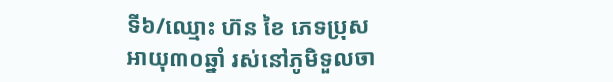ទី៦/ឈ្មោះ ហ៊ន ខៃ ភេទប្រុស អាយុ៣០ឆ្នាំ រស់នៅភូមិទួលចា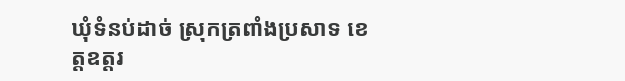ឃុំទំនប់ដាច់ ស្រុកត្រពាំងប្រសាទ ខេត្តឧត្តរ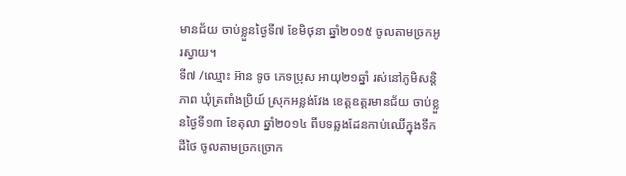មានជ័យ ចាប់ខ្លួនថ្ងៃទី៧ ខែមិថុនា ឆ្នាំ២០១៥ ចូលតាមច្រកអូរស្វាយ។
ទី៧ /ឈ្មោះ អ៊ាន ទូច ភេទប្រុស អាយុ២១ឆ្នាំ រស់នៅភូមិសន្តិភាព ឃុំត្រពាំងប្រិយ៍ ស្រុកអន្លង់វែង ខេត្តឧត្តរមានជ័យ ចាប់ខ្លួនថ្ងៃទី១៣ ខែតុលា ឆ្នាំ២០១៤ ពីបទឆ្លងដែនកាប់ឈើក្នុងទឹកដីថៃ ចូលតាមច្រកច្រោក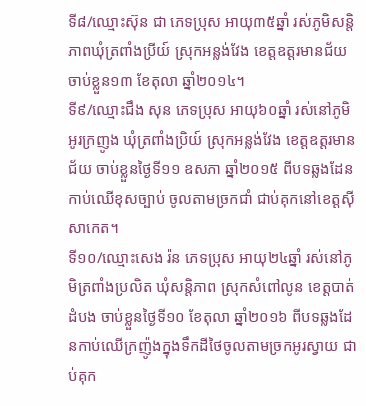ទី៨/ឈ្មោះស៊ុន ជា ភេទប្រុស អាយុ៣៥ឆ្នាំ រស់ភូមិសន្តិភាពឃុំត្រពាំងប្រីយ៍ ស្រុកអន្លង់វែង ខេត្តឧត្តរមានជ័យ ចាប់ខ្លួន១៣ ខែតុលា ឆ្នាំ២០១៤។
ទី៩/ឈ្មោះជឹង សុន ភេទប្រុស អាយុ៦០ឆ្នាំ រស់នៅភូមិអូរក្រញូង ឃុំត្រពាំងប្រិយ៍ ស្រុកអន្លង់វែង ខេត្តឧត្តរមានជ័យ ចាប់ខ្លួនថ្ងៃទី១១ ឧសភា ឆ្នាំ២០១៥ ពីបទឆ្លងដែនកាប់ឈើខុសច្បាប់ ចូលតាមច្រកជាំ ជាប់គុកនៅខេត្តស៊ីសាកេត។
ទី១០/ឈ្មោះសេង រ៉ន ភេទប្រុស អាយុ២៤ឆ្នាំ រស់នៅភូមិត្រពាំងប្រលិត ឃុំសន្តិភាព ស្រុកសំពៅលូន ខេត្តបាត់ដំបង ចាប់ខ្លួនថ្ងៃទី១០ ខែតុលា ឆ្នាំ២០១៦ ពីបទឆ្លងដែនកាប់ឈើក្រញ៉ូងក្នុងទឹកដីថៃចូលតាមច្រកអូរស្វាយ ជាប់គុក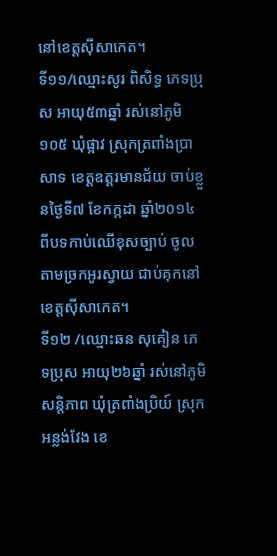នៅខេត្តស៊ីសាកេត។
ទី១១/ឈ្មោះសូរ ពិសិទ្ធ ភេទប្រុស អាយុ៥៣ឆ្នាំ រស់នៅភូមិ១០៥ ឃុំផ្អាវ ស្រុកត្រពាំងប្រាសាទ ខេត្តឧត្តរមានជ័យ ចាប់ខ្លួនថ្ងៃទី៧ ខែកក្កដា ឆ្នាំ២០១៤ ពីបទកាប់ឈើខុសច្បាប់ ចូលតាមច្រកអូរស្វាយ ជាប់គុកនៅខេត្តស៊ីសាកេត។
ទី១២ /ឈ្មោះឆន សុគៀន ភេទប្រុស អាយុ២៦ឆ្នាំ រស់នៅភូមិសន្តិភាព ឃុំត្រពាំងប្រិយ៍ ស្រុកអន្លង់វែង ខេ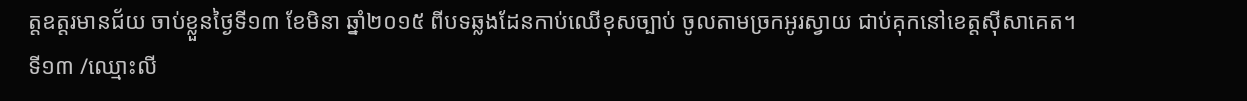ត្តឧត្តរមានជ័យ ចាប់ខ្លួនថ្ងៃទី១៣ ខែមិនា ឆ្នាំ២០១៥ ពីបទឆ្លងដែនកាប់ឈើខុសច្បាប់ ចូលតាមច្រកអូរស្វាយ ជាប់គុកនៅខេត្តស៊ីសាគេត។
ទី១៣ /ឈ្មោះលី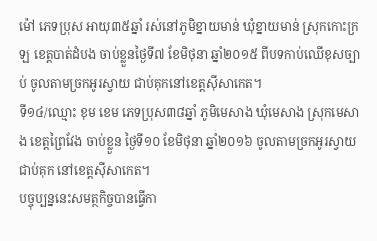ម៉ៅ ភេទប្រុស អាយុ៣៥ឆ្នាំ រស់នៅភូមិខ្នាយមាន់ ឃុំខ្នាយមាន់ ស្រុកកោះក្រឡ ខេត្តបាត់ដំបង ចាប់ខ្លួនថ្ងៃទី៧ ខែមិថុនា ឆ្នាំ២០១៥ ពីបទកាប់ឈើខុសច្បាប់ ចូលតាមច្រកអូរស្វាយ ជាប់គុកនៅខេត្តស៊ីសាកេត។
ទី១៤/ឈ្មោះ ខុម ខេម ភេទប្រុស៣៨ឆ្នាំ ភូមិមេសាង ឃុំមេសាង ស្រុកមេសាង ខេត្តព្រៃវែង ចាប់ខ្លួន ថ្ងៃទី១០ ខែមិថុនា ឆ្នាំ២០១៦ ចូលតាមច្រកអូរស្វាយជាប់គុក នៅខេត្តស៊ីសាកេត។
បច្ចុប្បន្ននេះសមត្ថកិច្ចបានធ្វើកា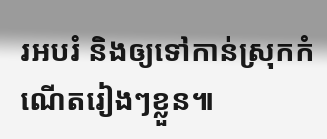រអបរំ និងឲ្យទៅកាន់ស្រុកកំណើតរៀងៗខ្លួន៕